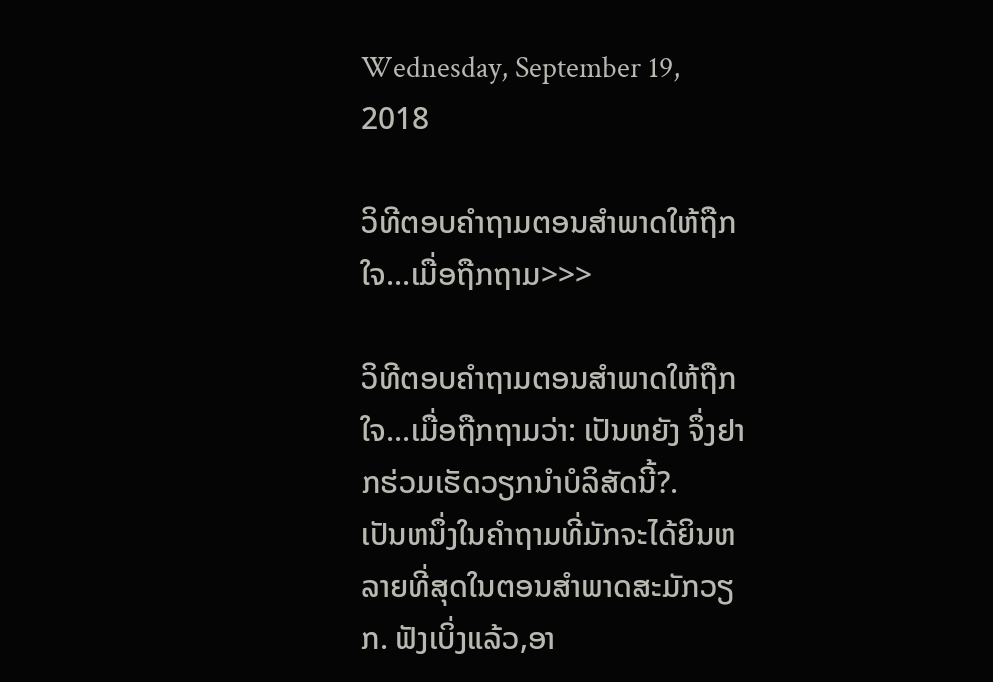Wednesday, September 19, 2018

ວິທີຕອບຄຳຖາມຕອນສຳພາດໃຫ້ຖືກໃຈ...ເມື່ອຖືກຖາມ>>>

ວິທີຕອບຄຳຖາມຕອນສຳພາດໃຫ້ຖືກໃຈ...ເມື່ອຖືກຖາມວ່າ: ເປັນຫຍັງ ຈຶ່ງຢາກຮ່ວມເຮັດວຽກນຳບໍລິສັດນີ້?.
ເປັນຫນຶ່ງໃນຄຳຖາມທີ່ມັກຈະໄດ້ຍິນຫລາຍທີ່ສຸດໃນຕອນສຳພາດສະມັກວຽກ. ຟັງເບິ່ງແລ້ວ,ອາ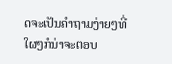ດຈະເປັນຄໍາຖາມງ່າຍໆທີ່ໃຜໆກໍນ່າຈະຕອບ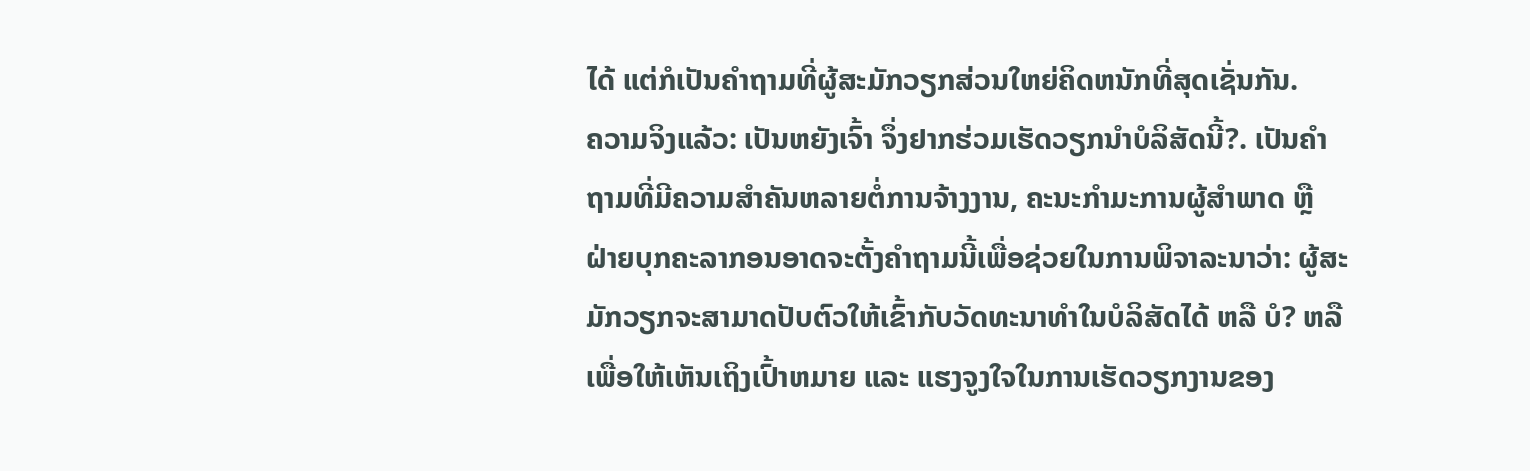ໄດ້ ແຕ່ກໍເປັນຄຳຖາມທີ່ຜູ້ສະມັກວຽກສ່ວນໃຫຍ່ຄິດຫນັກທີ່ສຸດເຊັ່ນກັນ.
ຄວາມຈິງແລ້ວ: ເປັນຫຍັງເຈົ້າ ຈຶ່ງຢາກຮ່ວມເຮັດວຽກນຳບໍລິສັດນີ້?. ເປັນຄຳຖາມທີ່ມີຄວາມສຳຄັນຫລາຍຕໍ່ການຈ້າງງານ, ຄະນະກຳມະການຜູ້ສຳພາດ ຫຼື ຝ່າຍບຸກຄະລາກອນອາດຈະຕັ້ງຄຳຖາມນີ້ເພື່ອຊ່ວຍໃນການພິຈາລະນາວ່າ: ຜູ້ສະມັກວຽກຈະສາມາດປັບຕົວໃຫ້ເຂົ້າກັບວັດທະນາທຳໃນບໍລິສັດໄດ້ ຫລື ບໍ? ຫລື ເພື່ອໃຫ້ເຫັນເຖິງເປົ້າຫມາຍ ແລະ ແຮງຈູງໃຈໃນການເຮັດວຽກງານຂອງ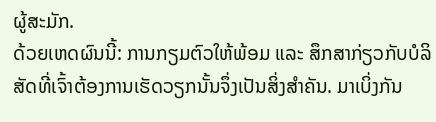ຜູ້ສະມັກ.
ດ້ວຍເຫດຜົນນີ້: ການກຽມຕົວໃຫ້ພ້ອມ ແລະ ສຶກສາກ່ຽວກັບບໍລິສັດທີ່ເຈົ້າຕ້ອງການເຮັດວຽກນັ້ນຈຶ່ງເປັນສິ່ງສຳຄັນ. ມາເບິ່ງກັນ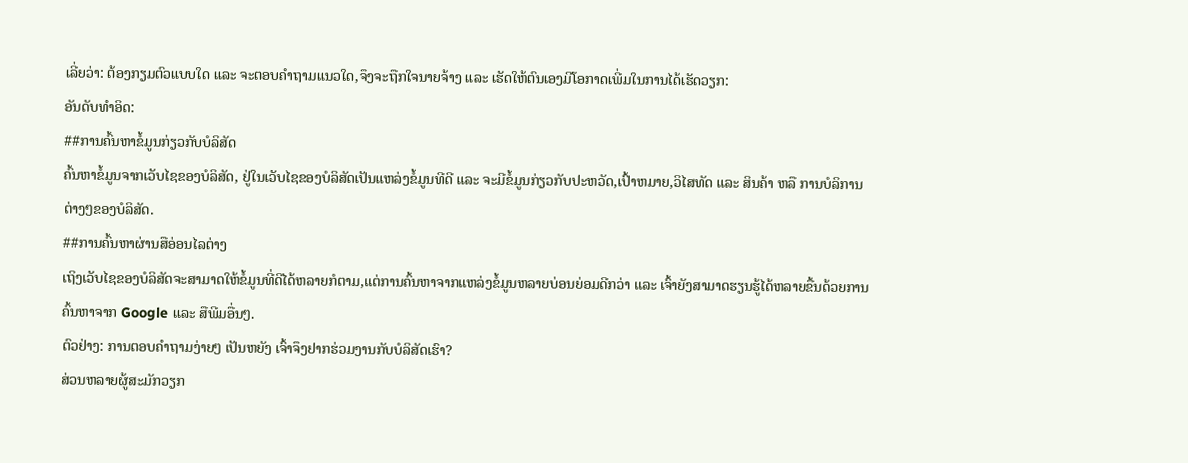ເລີ່ຍວ່າ: ຕ້ອງກຽມຕົວແບບໃດ ແລະ ຈະຕອບຄໍາຖາມແນວໃດ,ຈຶງຈະຖືກໃຈນາຍຈ້າງ ແລະ ເຮັດໃຫ້ຕົນເອງມີໂອກາດເພີ່ມໃນການໄດ້ເຮັດວຽກ:
ອັນດັບທຳອິດ:
##ການຄົ້ນຫາຂໍ້ມູນກ່ຽວກັບບໍລິສັດ
ຄົ້ນຫາຂໍ້ມູນຈາກເວັບໄຊຂອງບໍລິສັດ, ຢູ່ໃນເວັບໄຊຂອງບໍລິສັດເປັນແຫລ່ງຂໍ້ມູນທີດີ ແລະ ຈະມີຂໍ້ມູນກ່ຽວກັບປະຫວັດ,ເປົ້າຫມາຍ,ວິໄສທັດ ແລະ ສິນຄ້າ ຫລື ການບໍລິການຕ່າງໆຂອງບໍລິສັດ.
##ການຄົ້ນຫາຜ່ານສືອ່ອນໄລຕ່າງ
ເຖິງເວັບໄຊຂອງບໍລິສັດຈະສາມາດໃຫ້ຂໍ້ມູນທີ່ດີໄດ້ຫລາຍກໍຕາມ,ແຕ່ການຄົ້ນຫາຈາກແຫລ່ງຂໍ້ມູນຫລາຍບ່ອນຍ່ອມດີກວ່າ ແລະ ເຈົ້າຍັງສາມາດຮຽນຮູ້ໄດ້ຫລາຍຂື້ນດ້ວຍການຄົ້ນຫາຈາກ Google ແລະ ສືພີມອື່ນໆ.
ຕົວຢ່າງ: ການຕອບຄຳຖາມງ່າຍໆ ເປັນຫຍັງ ເຈົ້າຈຶງຢາກຮ່ວມງານກັບບໍລິສັດເຮົາ?
ສ່ວນຫລາຍຜູ້ສະມັກວຽກ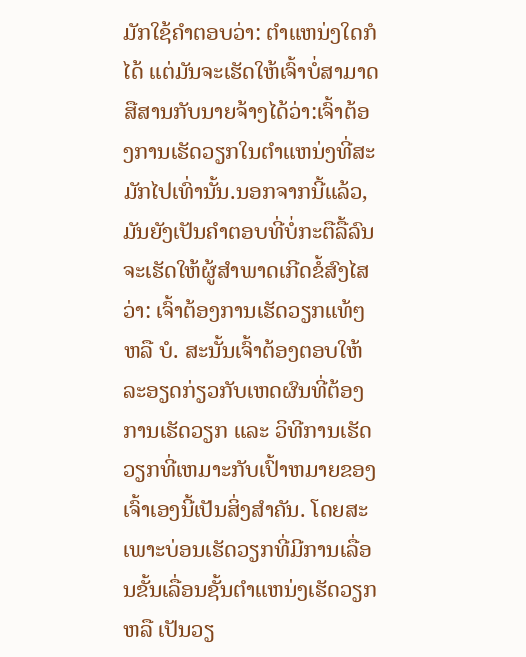ມັກໃຊ້ຄຳຕອບວ່າ: ຕຳແຫນ່ງໃດກໍໄດ້ ແຕ່ມັນຈະເຮັດໃຫ້ເຈົ້າບໍ່ສາມາດສືສານກັບນາຍຈ້າງໄດ້ວ່າ:ເຈົ້າຕ້ອງການເຮັດວຽກໃນຕຳແຫນ່ງທີ່ສະມັກໄປເທົ່ານັ້ນ.ນອກຈາກນີ້ແລ້ວ, ມັນຍັງເປັນຄຳຕອບທີ່ບໍ່ກະຕືລື້ລົນຈະເຮັດໃຫ້ຜູ້ສຳພາດເກີດຂໍ້ສົງໄສວ່າ: ເຈົ້າຕ້ອງການເຮັດວຽກແທ້ໆ ຫລື ບໍ. ສະນັ້ນເຈົ້າຕ້ອງຕອບໃຫ້ລະອຽດກ່ຽວກັບເຫດຜົນທີ່ຕ້ອງການເຮັດວຽກ ແລະ ວິທີການເຮັດວຽກທີ່ເຫມາະກັບເປົ້າຫມາຍຂອງເຈົ້າເອງນີ້ເປັນສິ່ງສຳຄັນ. ໂດຍສະເພາະບ່ອນເຮັດວຽກທີ່ມີການເລື່ອນຂັ້ນເລື່ອນຊັ້ນຕຳແຫນ່ງເຮັດວຽກ ຫລື ເປັນວຽ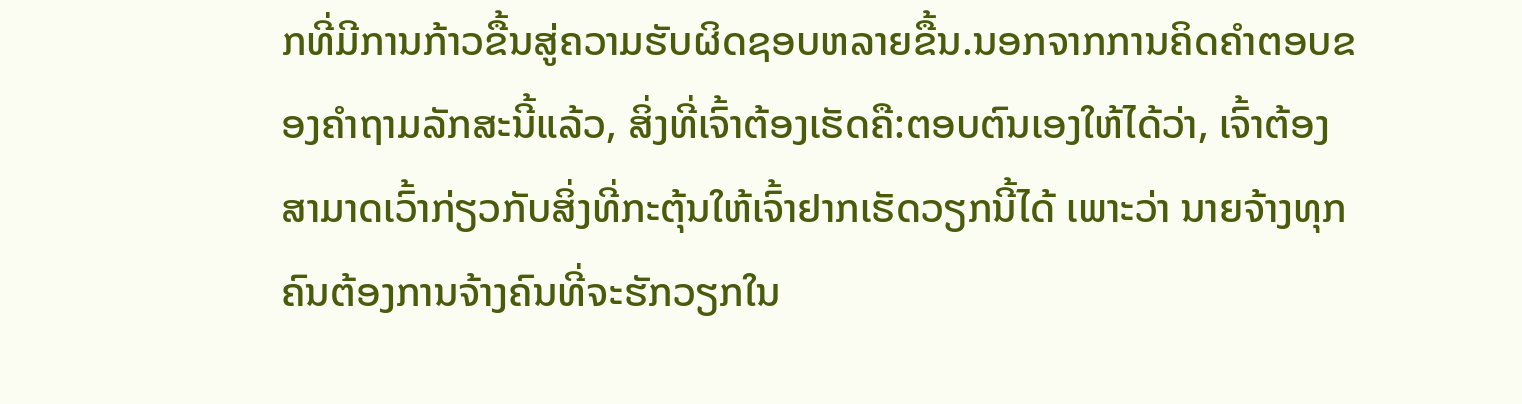ກທີ່ມີການກ້າວຂື້ນສູ່ຄວາມຮັບຜິດຊອບຫລາຍຂື້ນ.ນອກຈາກການຄິດຄຳຕອບຂອງຄຳຖາມລັກສະນີ້ແລ້ວ, ສິ່ງທີ່ເຈົ້າຕ້ອງເຮັດຄື:ຕອບຕົນເອງໃຫ້ໄດ້ວ່າ, ເຈົ້າຕ້ອງສາມາດເວົ້າກ່ຽວກັບສິ່ງທີ່ກະຕຸ້ນໃຫ້ເຈົ້າຢາກເຮັດວຽກນີ້ໄດ້ ເພາະວ່າ ນາຍຈ້າງທຸກຄົນຕ້ອງການຈ້າງຄົນທີ່ຈະຮັກວຽກໃນ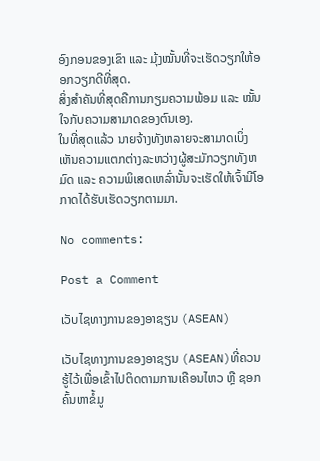ອົງກອນຂອງເຂົາ ແລະ ມຸ້ງໝັ້ນທີ່ຈະເຮັດວຽກໃຫ້ອອກວຽກດີທີ່ສຸດ.
ສິ່ງສຳຄັນທີ່ສຸດຄືການກຽມຄວາມພ້ອມ ແລະ ໝັ້ນໃຈກັບຄວາມສາມາດຂອງຕົນເອງ.
ໃນທີ່ສຸດແລ້ວ ນາຍຈ້າງທັງຫລາຍຈະສາມາດເບິ່ງເຫັນຄວາມແຕກຕ່າງລະຫວ່າງຜູ້ສະມັກວຽກທັງຫມົດ ແລະ ຄວາມພິເສດເຫລົ່ານັ້ນຈະເຮັດໃຫ້ເຈົ້າມີໂອກາດໄດ້ຮັບເຮັດວຽກຕາມມາ.

No comments:

Post a Comment

ເວັບໄຊທາງການຂອງອາຊຽນ (ASEAN)

ເວັບໄຊທາງການຂອງອາຊຽນ (ASEAN)ທີ່ຄວນຮູ້ໄວ້ເພື່ອເຂົ້າໄປຕິດຕາມການເຄືອນໄຫວ ຫຼື ຊອກຄົ້ນຫາຂໍ້ມູ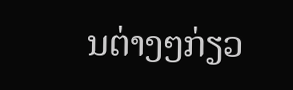ນຕ່າງໆກ່ຽວ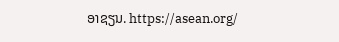ອາຊຽນ. https://asean.org/